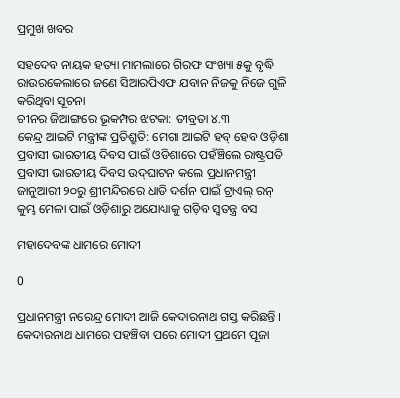ପ୍ରମୁଖ ଖବର

ସହଦେବ ନାୟକ ହତ୍ୟା ମାମଲାରେ ଗିରଫ ସଂଖ୍ୟା ୫କୁ ବୃଦ୍ଧି
ରାଉରକେଲାରେ ଜଣେ ସିଆରପିଏଫ ଯବାନ ନିଜକୁ ନିଜେ ଗୁଳି କରିଥିବା ସୂଚନା
ଚୀନର ଜିଆଙ୍ଗରେ ଭୂକମ୍ପର ଝଟକା: ତୀବ୍ରତା ୪.୩
କେନ୍ଦ୍ର ଆଇଟି ମନ୍ତ୍ରୀଙ୍କ ପ୍ରତିଶ୍ରୁତି: ମେଗା ଆଇଟି ହବ୍ ହେବ ଓଡ଼ିଶା
ପ୍ରବାସୀ ଭାରତୀୟ ଦିବସ ପାଇଁ ଓଡିଶାରେ ପହଁଞ୍ଚିଲେ ରାଷ୍ଟ୍ରପତି
ପ୍ରବାସୀ ଭାରତୀୟ ଦିବସ ଉଦ୍‌ଘାଟନ କଲେ ପ୍ରଧାନମନ୍ତ୍ରୀ
ଜାନୁଆରୀ ୨୦ରୁ ଶ୍ରୀମନ୍ଦିରରେ ଧାଡି ଦର୍ଶନ ପାଇଁ ଟ୍ରାଏଲ୍ ରନ୍
କୁମ୍ଭ ମେଳା ପାଇଁ ଓଡ଼ିଶାରୁ ଅଯୋଧ୍ୟାକୁ ଗଡ଼ିବ ସ୍ୱତନ୍ତ୍ର ବସ

ମହାଦେବଙ୍କ ଧାମରେ ମୋଦୀ

0

ପ୍ରଧାନମନ୍ତ୍ରୀ ନରେନ୍ଦ୍ର ମୋଦୀ ଆଜି କେଦାରନାଥ ଗସ୍ତ କରିଛନ୍ତି । କେଦାରନାଥ ଧାମରେ ପହଞ୍ଚିବା ପରେ ମୋଦୀ ପ୍ରଥମେ ପୂଜା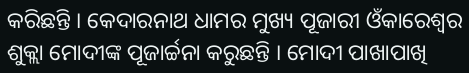କରିଛନ୍ତି । କେଦାରନାଥ ଧାମର ମୁଖ୍ୟ ପୂଜାରୀ ଓଁକାରେଶ୍ୱର ଶୁକ୍ଲା ମୋଦୀଙ୍କ ପୂଜାର୍ଚ୍ଚନା କରୁଛନ୍ତି । ମୋଦୀ ପାଖାପାଖି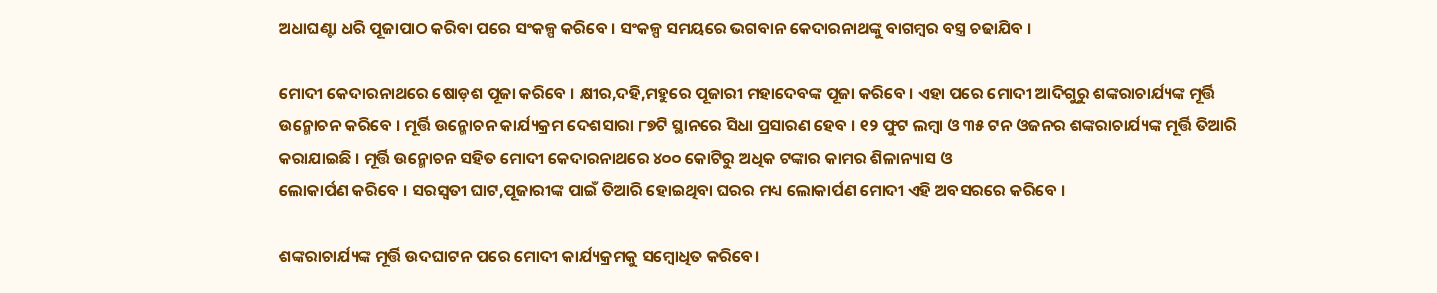ଅଧାଘଣ୍ଟା ଧରି ପୂଜାପାଠ କରିବା ପରେ ସଂକଳ୍ପ କରିବେ । ସଂକଳ୍ପ ସମୟରେ ଭଗବାନ କେଦାରନାଥଙ୍କୁ ବାଗମ୍ବର ବସ୍ତ୍ର ଚଢାଯିବ ।

ମୋଦୀ କେଦାରନାଥରେ ଷୋଡ଼ଶ ପୂଜା କରିବେ । କ୍ଷୀର,ଦହି,ମହୁରେ ପୂଜାରୀ ମହାଦେବଙ୍କ ପୂଜା କରିବେ । ଏହା ପରେ ମୋଦୀ ଆଦିଗୁରୁ ଶଙ୍କରାଚାର୍ଯ୍ୟଙ୍କ ମୂର୍ତ୍ତି ଉନ୍ମୋଚନ କରିବେ । ମୂର୍ତ୍ତି ଉନ୍ମୋଚନ କାର୍ଯ୍ୟକ୍ରମ ଦେଶସାରା ୮୭ଟି ସ୍ଥାନରେ ସିଧା ପ୍ରସାରଣ ହେବ । ୧୨ ଫୁଟ ଲମ୍ବା ଓ ୩୫ ଟନ ଓଜନର ଶଙ୍କରାଚାର୍ଯ୍ୟଙ୍କ ମୂର୍ତ୍ତି ତିଆରି କରାଯାଇଛି । ମୂର୍ତ୍ତି ଉନ୍ମୋଚନ ସହିତ ମୋଦୀ କେଦାରନାଥରେ ୪୦୦ କୋଟିରୁ ଅଧିକ ଟଙ୍କାର କାମର ଶିଳାନ୍ୟାସ ଓ
ଲୋକାର୍ପଣ କରିବେ । ସରସ୍ୱତୀ ଘାଟ,ପୂଜାରୀଙ୍କ ପାଇଁ ତିଆରି ହୋଇଥିବା ଘରର ମଧ୍ୟ ଲୋକାର୍ପଣ ମୋଦୀ ଏହି ଅବସରରେ କରିବେ ।

ଶଙ୍କରାଚାର୍ଯ୍ୟଙ୍କ ମୂର୍ତ୍ତି ଉଦଘାଟନ ପରେ ମୋଦୀ କାର୍ଯ୍ୟକ୍ରମକୁ ସମ୍ବୋଧିତ କରିବେ।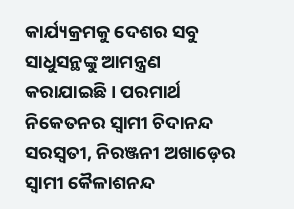କାର୍ଯ୍ୟକ୍ରମକୁ ଦେଶର ସବୁ ସାଧୁସନ୍ଥଙ୍କୁ ଆମନ୍ତ୍ରଣ କରାଯାଇଛି । ପରମାର୍ଥ ନିକେତନର ସ୍ୱାମୀ ଚିଦାନନ୍ଦ ସରସ୍ୱତୀ, ନିରଞ୍ଜନୀ ଅଖାଡ଼େର ସ୍ୱାମୀ କୈଳାଶନନ୍ଦ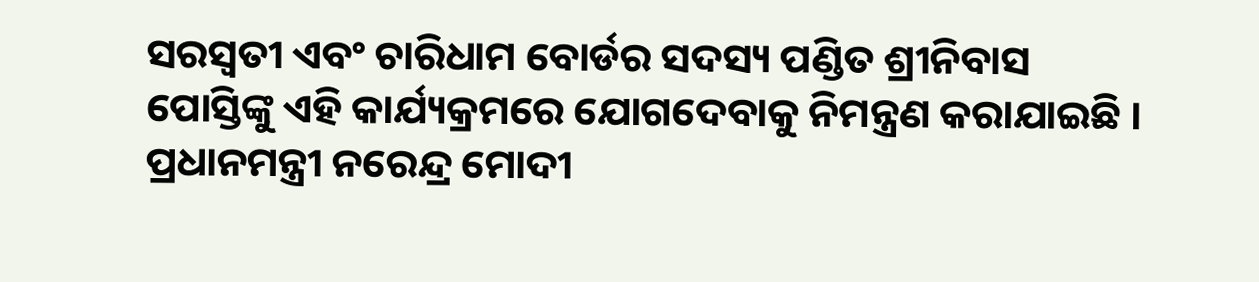ସରସ୍ୱତୀ ଏବଂ ଚାରିଧାମ ବୋର୍ଡର ସଦସ୍ୟ ପଣ୍ଡିତ ଶ୍ରୀନିବାସ ପୋସ୍ତିଙ୍କୁ ଏହି କାର୍ଯ୍ୟକ୍ରମରେ ଯୋଗଦେବାକୁ ନିମନ୍ତ୍ରଣ କରାଯାଇଛି । ପ୍ରଧାନମନ୍ତ୍ରୀ ନରେନ୍ଦ୍ର ମୋଦୀ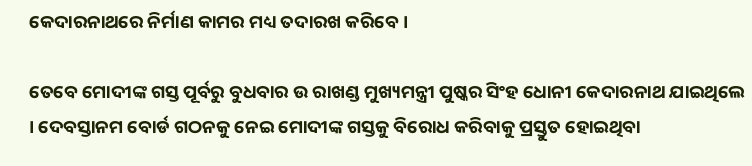କେଦାରନାଥରେ ନିର୍ମାଣ କାମର ମଧ୍ୟ ତଦାରଖ କରିବେ ।

ତେବେ ମୋଦୀଙ୍କ ଗସ୍ତ ପୂର୍ବରୁ ବୁଧବାର ଉ ରାଖଣ୍ଡ ମୁଖ୍ୟମନ୍ତ୍ରୀ ପୁଷ୍କର ସିଂହ ଧୋନୀ କେଦାରନାଥ ଯାଇଥିଲେ । ଦେବସ୍ତାନମ ବୋର୍ଡ ଗଠନକୁ ନେଇ ମୋଦୀଙ୍କ ଗସ୍ତକୁ ବିରୋଧ କରିବାକୁ ପ୍ରସ୍ତୁତ ହୋଇଥିବା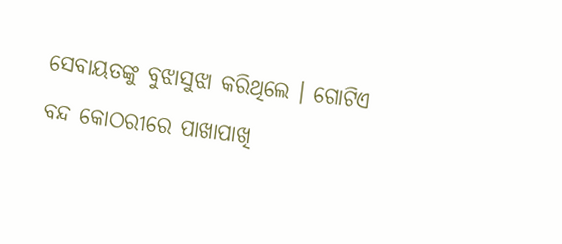ସେବାୟତଙ୍କୁ ବୁଝାସୁଝା କରିଥିଲେ । ଗୋଟିଏ ବନ୍ଦ କୋଠରୀରେ ପାଖାପାଖି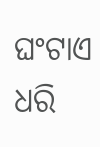ଘଂଟାଏ ଧରି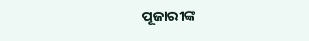ପୂଜାରୀଙ୍କ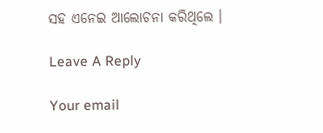ସହ ଏନେଇ ଆଲୋଚନା କରିଥିଲେ ।

Leave A Reply

Your email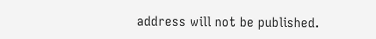address will not be published.